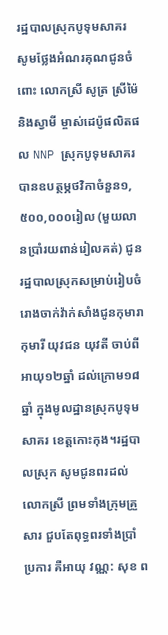រដ្ឋបាលស្រុកបូទុមសាគរ សូមថ្លែងអំណរគុណជូនចំពោះ លោកស្រី សូត្រ ស្រីម៉ៃ និងស្វាមី ម្ចាស់ដេប៉ូផលិតផល NNP ស្រុកបូទុមសាគរ បានឧបត្ថម្ភថវិកាចំនួន១,៥០០,០០០រៀល (មួយលានប្រាំរយពាន់រៀលគត់) ជូនរដ្ឋបាលស្រុកសម្រាប់រៀបចំរោងចាក់វ៉ាក់សាំងជូនកុមារា កុមារី យុវជន យុវតី ចាប់ពីអាយុ១២ឆ្នាំ ដល់ក្រោម១៨ឆ្នាំ ក្នុងមូលដ្ឋានស្រុកបូទុមសាគរ ខេត្តកោះកុង។រដ្ឋបាលស្រុក សូមជូនពរដល់ លោកស្រី ព្រមទាំងក្រុមគ្រួសារ ជួបតែពុទ្ធពរទាំងប្រាំប្រការ គឺអាយុ វណ្ណ: សុខ ព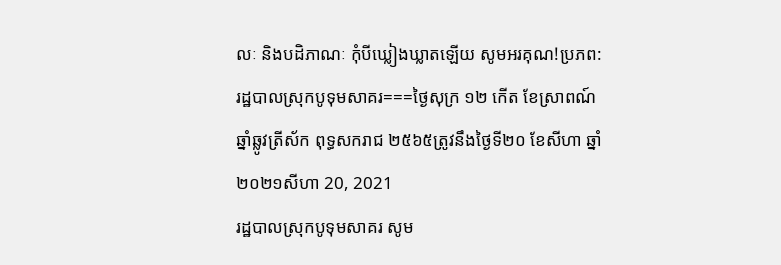លៈ និងបដិភាណៈ កុំបីឃ្លៀងឃ្លាតឡើយ សូមអរគុណ!ប្រភព:រដ្ឋបាលស្រុកបូទុមសាគរ===ថ្ងៃសុក្រ ១២ កើត ខែស្រាពណ៍ ឆ្នាំឆ្លូវត្រីស័ក ពុទ្ធសករាជ ២៥៦៥ត្រូវនឹងថ្ងៃទី២០ ខែសីហា ឆ្នាំ២០២១សីហា 20, 2021
រដ្ឋបាលស្រុកបូទុមសាគរ សូម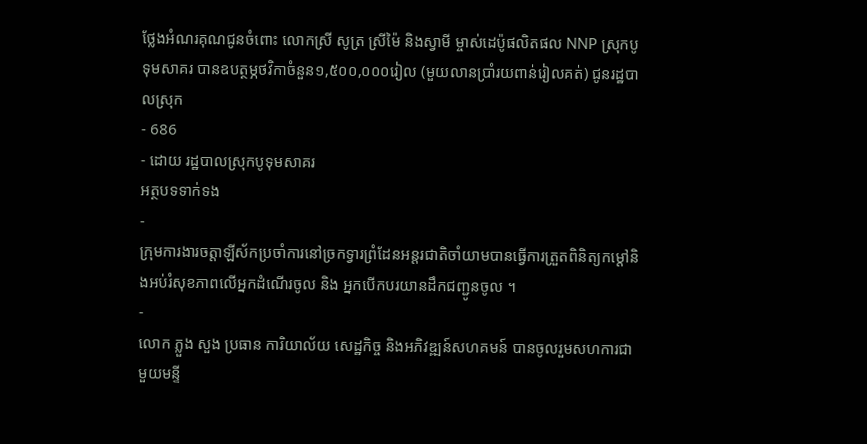ថ្លែងអំណរគុណជូនចំពោះ លោកស្រី សូត្រ ស្រីម៉ៃ និងស្វាមី ម្ចាស់ដេប៉ូផលិតផល NNP ស្រុកបូទុមសាគរ បានឧបត្ថម្ភថវិកាចំនួន១,៥០០,០០០រៀល (មួយលានប្រាំរយពាន់រៀលគត់) ជូនរដ្ឋបាលស្រុក
- 686
- ដោយ រដ្ឋបាលស្រុកបូទុមសាគរ
អត្ថបទទាក់ទង
-
ក្រុមការងារចត្តាឡីស័កប្រចាំការនៅច្រកទ្វារព្រំដែនអន្ដរជាតិចាំយាមបានធ្វើការត្រួតពិនិត្យកម្ដៅនិងអប់រំសុខភាពលើអ្នកដំណើរចូល និង អ្នកបើកបរយានដឹកជញ្ជូនចូល ។
-
លោក ភ្លួង សួង ប្រធាន ការិយាល័យ សេដ្ឋកិច្ច និងអភិវឌ្ឍន៍សហគមន៍ បានចូលរួមសហការជាមួយមន្ទី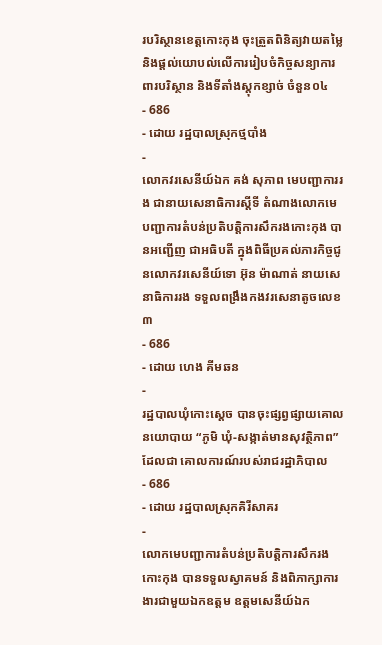របរិស្ថានខេត្តកោះកុង ចុះត្រួតពិនិត្យវាយតម្លៃ និងផ្តល់យោបល់លើការរៀបចំកិច្ចសន្យាការពារបរិស្ថាន និងទីតាំងស្តុកខ្សាច់ ចំនួន០៤
- 686
- ដោយ រដ្ឋបាលស្រុកថ្មបាំង
-
លោកវរសេនីយ៍ឯក គង់ សុភាព មេបញ្ជាការរង ជានាយសេនាធិការស្តីទី តំណាងលោកមេបញ្ជាការតំបន់ប្រតិបត្តិការសឹករងកោះកុង បានអញ្ជើញ ជាអធិបតី ក្នុងពិធីប្រគល់ភារកិច្ចជូនលោកវរសេនីយ៍ទោ អ៊ុន ម៉ាណាត់ នាយសេនាធិការរង ទទួលពង្រឹងកងវរសេនាតូចលេខ៣
- 686
- ដោយ ហេង គីមឆន
-
រដ្ឋបាលឃុំកោះស្ដេច បានចុះផ្សព្វផ្សាយគោលនយោបាយ “ភូមិ ឃុំ-សង្កាត់មានសុវត្ថិភាព” ដែលជា គោលការណ៍របស់រាជរដ្ឋាភិបាល
- 686
- ដោយ រដ្ឋបាលស្រុកគិរីសាគរ
-
លោកមេបញ្ជាការតំបន់ប្រតិបត្តិការសឹករងកោះកុង បានទទួលស្វាគមន៍ និងពិភាក្សាការងារជាមួយឯកឧត្តម ឧត្តមសេនីយ៍ឯក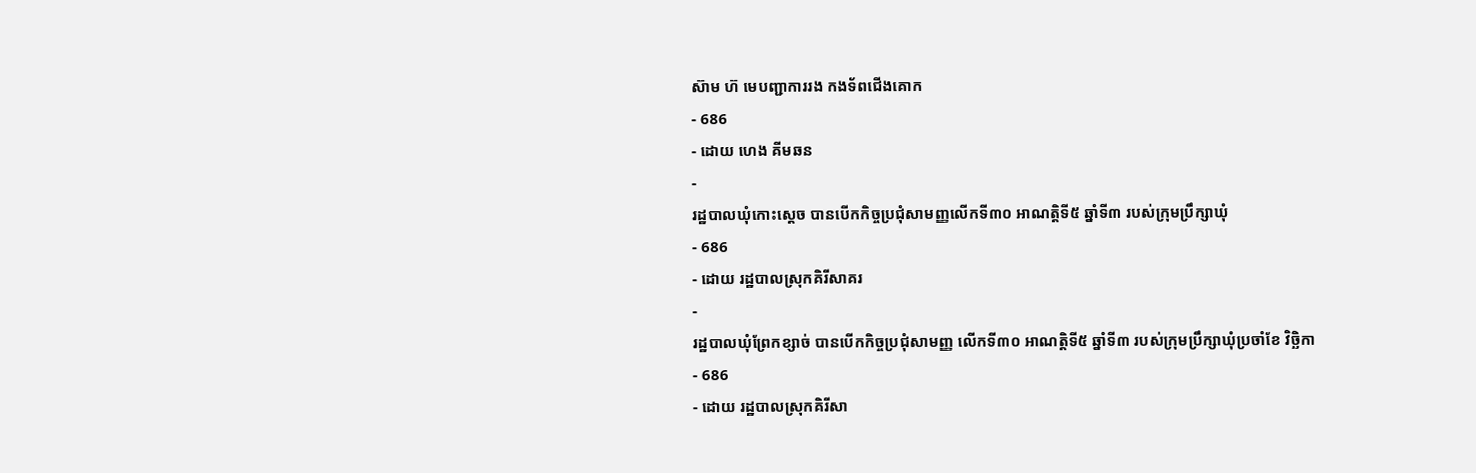ស៊ាម ហ៊ មេបញ្ជាការរង កងទ័ពជើងគោក
- 686
- ដោយ ហេង គីមឆន
-
រដ្ឋបាលឃុំកោះស្ដេច បានបើកកិច្ចប្រជុំសាមញ្ញលេីកទី៣០ អាណត្តិទី៥ ឆ្នាំទី៣ របស់ក្រុមប្រឹក្សាឃុំ
- 686
- ដោយ រដ្ឋបាលស្រុកគិរីសាគរ
-
រដ្ឋបាលឃុំព្រែកខ្សាច់ បានបើកកិច្ចប្រជុំសាមញ្ញ លើកទី៣០ អាណត្តិទី៥ ឆ្នាំទី៣ របស់ក្រុមប្រឹក្សាឃុំប្រចាំខែ វិច្ឆិកា
- 686
- ដោយ រដ្ឋបាលស្រុកគិរីសា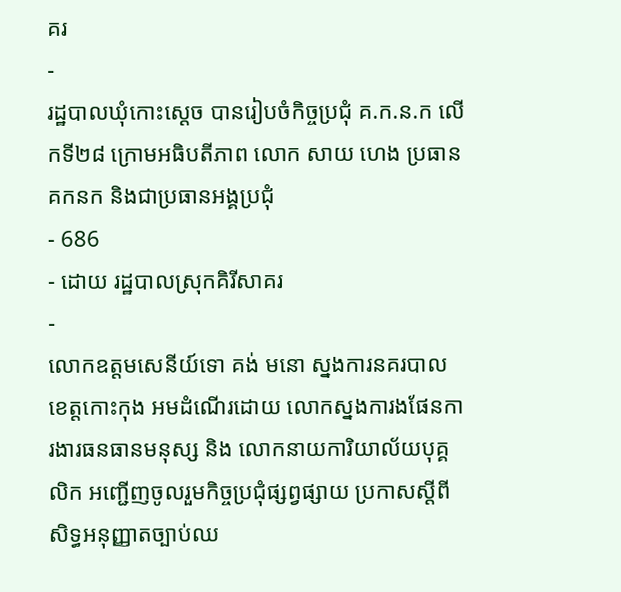គរ
-
រដ្ឋបាលឃុំកោះស្ដេច បានរៀបចំកិច្ចប្រជុំ គ.ក.ន.ក លេីកទី២៨ ក្រោមអធិបតីភាព លោក សាយ ហេង ប្រធាន គកនក និងជាប្រធានអង្គប្រជុំ
- 686
- ដោយ រដ្ឋបាលស្រុកគិរីសាគរ
-
លោកឧត្តមសេនីយ៍ទោ គង់ មនោ ស្នងការនគរបាលខេត្តកោះកុង អមដំណើរដោយ លោកស្នងការងផែនការងារធនធានមនុស្ស និង លោកនាយការិយាល័យបុគ្គលិក អញ្ជើញចូលរួមកិច្ចប្រជុំផ្សព្វផ្សាយ ប្រកាសស្ដីពីសិទ្ធអនុញ្ញាតច្បាប់ឈ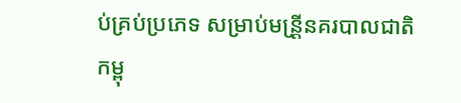ប់គ្រប់ប្រភេទ សម្រាប់មន្រី្តនគរបាលជាតិកម្ពុ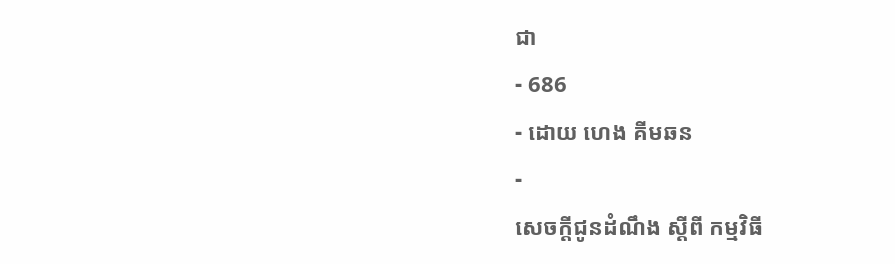ជា
- 686
- ដោយ ហេង គីមឆន
-
សេចក្តីជូនដំណឹង ស្តីពី កម្មវិធី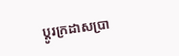ប្តូរក្រដាសប្រា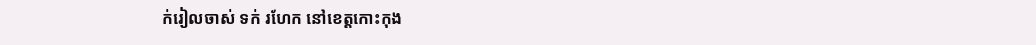ក់រៀលចាស់ ទក់ រហែក នៅខេត្តកោះកុង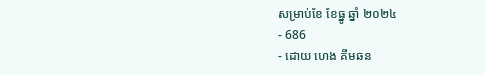សម្រាប់ខែ ខែធ្នូ ឆ្នាំ ២០២៤
- 686
- ដោយ ហេង គីមឆន